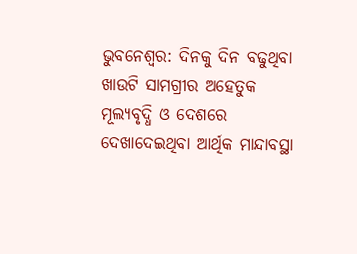ଭୁବନେଶ୍ବର: ଦିନକୁ ଦିନ ବଢୁଥିବା ଖାଉଟି ସାମଗ୍ରୀର ଅହେତୁକ ମୂଲ୍ୟବୃଦ୍ଧି ଓ ଦେଶରେ ଦେଖାଦେଇଥିବା ଆର୍ଥିକ ମାନ୍ଦାବସ୍ଥା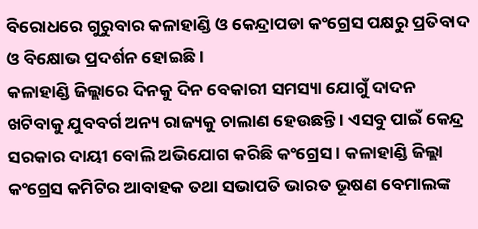ବିରୋଧରେ ଗୁରୁବାର କଳାହାଣ୍ଡି ଓ କେନ୍ଦ୍ରାପଡା କଂଗ୍ରେସ ପକ୍ଷରୁ ପ୍ରତିବାଦ ଓ ବିକ୍ଷୋଭ ପ୍ରଦର୍ଶନ ହୋଇଛି ।
କଳାହାଣ୍ଡି ଜିଲ୍ଲାରେ ଦିନକୁ ଦିନ ବେକାରୀ ସମସ୍ୟା ଯୋଗୁଁ ଦାଦନ ଖଟିବାକୁ ଯୁବବର୍ଗ ଅନ୍ୟ ରାଜ୍ୟକୁ ଚାଲାଣ ହେଉଛନ୍ତି । ଏସବୁ ପାଇଁ କେନ୍ଦ୍ର ସରକାର ଦାୟୀ ବୋଲି ଅଭିଯୋଗ କରିଛି କଂଗ୍ରେସ । କଳାହାଣ୍ଡି ଜିଲ୍ଲା କଂଗ୍ରେସ କମିଟିର ଆବାହକ ତଥା ସଭାପତି ଭାରତ ଭୂଷଣ ବେମାଲଙ୍କ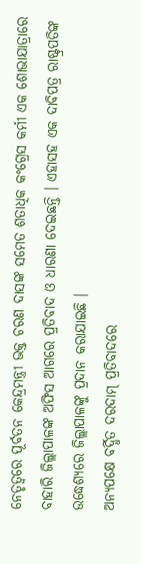ନେତୃତ୍ବରେ ପୂର୍ବତନ କେନ୍ଦ୍ରମନ୍ତ୍ରୀ ଭକ୍ତ ଚରଣ ଦାସଙ୍କ ସମେତ ଶତାଧିକ କଂଗ୍ରେସ କର୍ମୀ ଏକ ଶୋଭାଯାତ୍ରାରେ ବାହାରି ଜିଲ୍ଲାପାଳଙ୍କ ଅଫିସ ଆଗରେ ପ୍ରତିବାଦ ଓ ଧାରଣା ଦେଇଛନ୍ତି । ଏହାସହ ଏକ ଦାବିପତ୍ର ରାଷ୍ଟ୍ରପତିଙ୍କ ଉଦ୍ଧେଶ୍ୟରେ ଜିଲ୍ଲାପାଳଙ୍କୁ ପ୍ରଦାନ କରାଯାଇଛି ।
ଅନ୍ୟପକ୍ଷେ ବର୍ଦ୍ଧିତ ଦରଦାମ୍ ପ୍ରତିବାଦରେ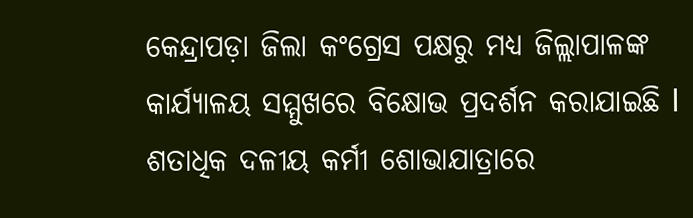କେନ୍ଦ୍ରାପଡ଼ା ଜିଲା କଂଗ୍ରେସ ପକ୍ଷରୁ ମଧ୍ୟ ଜିଲ୍ଲାପାଳଙ୍କ କାର୍ଯ୍ୟାଳୟ ସମ୍ମୁଖରେ ବିକ୍ଷୋଭ ପ୍ରଦର୍ଶନ କରାଯାଇଛି l ଶତାଧିକ ଦଳୀୟ କର୍ମୀ ଶୋଭାଯାତ୍ରାରେ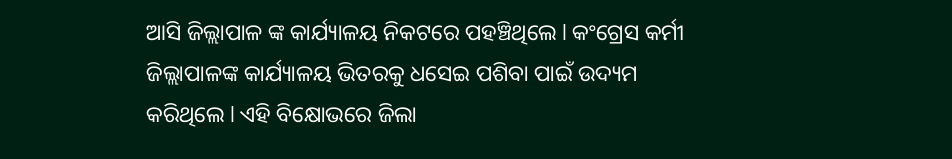ଆସି ଜିଲ୍ଲାପାଳ ଙ୍କ କାର୍ଯ୍ୟାଳୟ ନିକଟରେ ପହଞ୍ଚିଥିଲେ l କଂଗ୍ରେସ କର୍ମୀ ଜିଲ୍ଲାପାଳଙ୍କ କାର୍ଯ୍ୟାଳୟ ଭିତରକୁ ଧସେଇ ପଶିବା ପାଇଁ ଉଦ୍ୟମ କରିଥିଲେ l ଏହି ବିକ୍ଷୋଭରେ ଜିଲା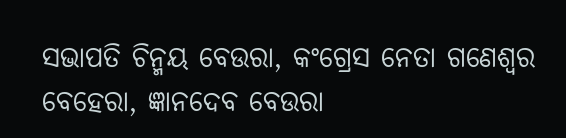ସଭାପତି ଚିନ୍ମୟ ବେଉରା, କଂଗ୍ରେସ ନେତା ଗଣେଶ୍ବର ବେହେରା, ଜ୍ଞାନଦେବ ବେଉରା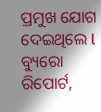ପ୍ରମୁଖ ଯୋଗ ଦେଇଥିଲେ l
ବ୍ୟୁରୋ ରିପୋର୍ଟ,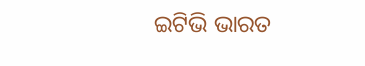ଇଟିଭି ଭାରତ